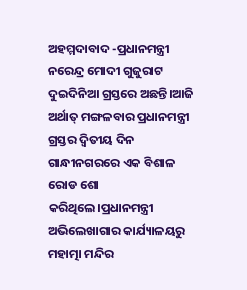ଅହମ୍ମଦାବାଦ -ପ୍ରଧାନମନ୍ତ୍ରୀ ନରେନ୍ଦ୍ର ମୋଦୀ ଗୁଜୁରାଟ ଦୁଇଦିନିଆ ଗ୍ରସ୍ତରେ ଅଛନ୍ତି।ଆଜି ଅର୍ଥାତ୍ ମଙ୍ଗଳବାର ପ୍ରଧାନମନ୍ତ୍ରୀ ଗ୍ରସ୍ତର ଦ୍ୱିତୀୟ ଦିନ ଗାନ୍ଧୀନଗରରେ ଏକ ବିଶାଳ ରୋଡ ଶୋ କରିଥିଲେ।ପ୍ରଧାନମନ୍ତ୍ରୀ ଅଭିଲେଖାଗାର କାର୍ଯ୍ୟାଳୟରୁ ମହାତ୍ମା ମନ୍ଦିର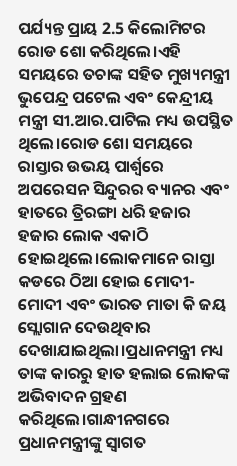ପର୍ଯ୍ୟନ୍ତ ପ୍ରାୟ 2.5 କିଲୋମିଟର ରୋଡ ଶୋ କରିଥିଲେ।ଏହି ସମୟରେ ତଚାଙ୍କ ସହିତ ମୁଖ୍ୟମନ୍ତ୍ରୀ ଭୁପେନ୍ଦ୍ର ପଟେଲ ଏବଂ କେନ୍ଦ୍ରୀୟ ମନ୍ତ୍ରୀ ସୀ.ଆର.ପାଟିଲ ମଧ୍ୟ ଉପସ୍ଥିତ ଥିଲେ।ରୋଡ ଶୋ ସମୟରେ ରାସ୍ତାର ଉଭୟ ପାର୍ଶ୍ୱରେ ଅପରେସନ ସିନ୍ଦୁରର ବ୍ୟାନର ଏବଂ ହାତରେ ତ୍ରିରଙ୍ଗା ଧରି ହଜାର ହଜାର ଲୋକ ଏକାଠି ହୋଇଥିଲେ।ଲୋକମାନେ ରାସ୍ତା କଡରେ ଠିଆ ହୋଇ ମୋଦୀ-ମୋଦୀ ଏବଂ ଭାରତ ମାତା କି ଜୟ ସ୍ଲୋଗାନ ଦେଉଥିବାର ଦେଖାଯାଇଥିଲା।ପ୍ରଧାନମନ୍ତ୍ରୀ ମଧ୍ୟ ତାଙ୍କ କାରରୁ ହାତ ହଲାଇ ଲୋକଙ୍କ ଅଭିବାଦନ ଗ୍ରହଣ କରିଥିଲେ।ଗାନ୍ଧୀନଗରେ ପ୍ରଧାନମନ୍ତ୍ରୀଙ୍କୁ ସ୍ୱାଗତ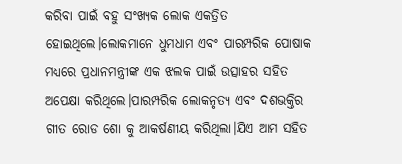କରିବା ପାଇଁ ବହୁ ସଂଖ୍ୟକ ଲୋକ ଏକତ୍ରିତ ହୋଇଥିଲେ।ଲୋକମାନେ ଧୁମଧାମ ଏବଂ ପାରମ୍ପରିକ ପୋଷାକ ମଧ୍ୟରେ ପ୍ରଧାନମନ୍ତ୍ରୀଙ୍କ ଏକ ଝଲକ ପାଇଁ ଉତ୍ସାହର ସହିତ ଅପେକ୍ଷା କରିଥିଲେ।ପାରମ୍ପରିକ ଲୋକନୃତ୍ୟ ଏବଂ ଦଶଭକ୍ତିର ଗୀତ ରୋଡ ଶୋ କୁ ଆକର୍ଷଣୀୟ କରିଥିଲା।ଯିଏ ଆମ ସହିତ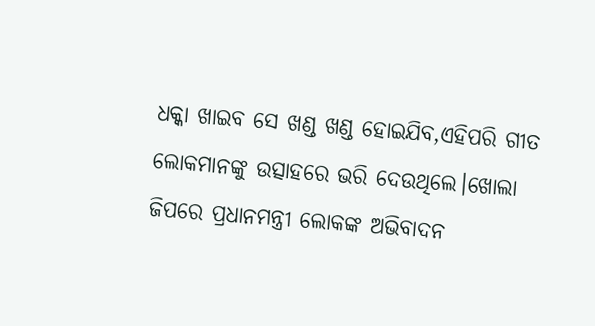ଧକ୍କା ଖାଇବ ସେ ଖଣ୍ଡ ଖଣ୍ଡ ହୋଇଯିବ,ଏହିପରି ଗୀତ ଲୋକମାନଙ୍କୁ ଉତ୍ସାହରେ ଭରି ଦେଉଥିଲେ।ଖୋଲା ଜିପରେ ପ୍ରଧାନମନ୍ତ୍ରୀ ଲୋକଙ୍କ ଅଭିବାଦନ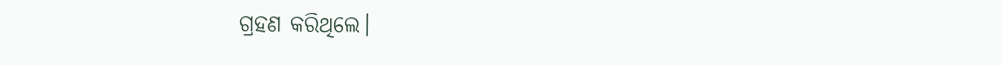ଗ୍ରହଣ କରିଥିଲେ।